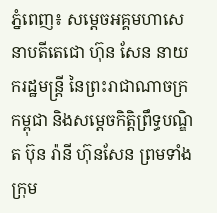ភ្នំពេញ៖ សម្តេចអគ្គមហាសេនាបតីតេជោ ហ៊ុន សែន នាយករដ្ឋមន្ត្រី នៃព្រះរាជាណាចក្រកម្ពុជា និងសម្តេចកិត្តិព្រឹទ្ធបណ្ឌិត ប៊ុន រ៉ានី ហ៊ុនសែន ព្រមទាំងក្រុម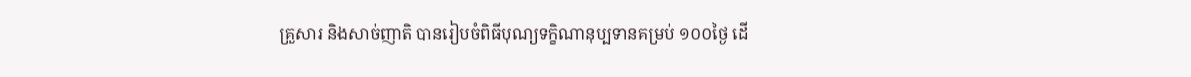គ្រួសារ និងសាច់ញាតិ បានរៀបចំពិធីបុណ្យទក្ខិណានុប្បទានគម្រប់ ១០០ថ្ងៃ ដើ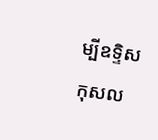ម្បីឧទ្ទិសកុសល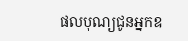ផលបុណ្យជូនអ្នកឧ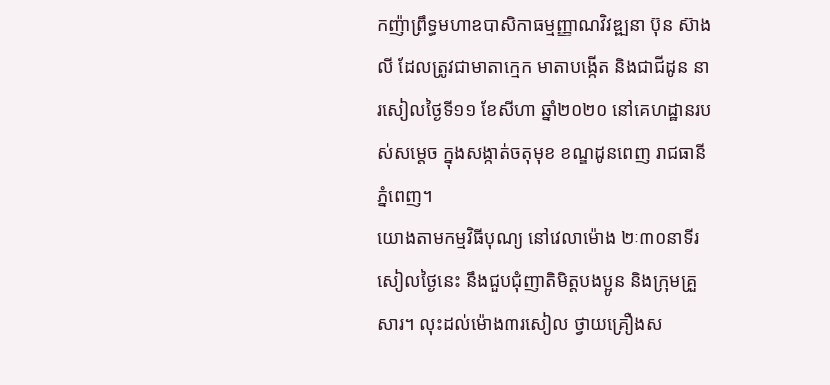កញ៉ាព្រឹទ្ធមហាឧបាសិកាធម្មញ្ញាណវិវឌ្ឍនា ប៊ុន ស៊ាងលី ដែលត្រូវជាមាតាក្មេក មាតាបង្កើត និងជាជីដូន នារសៀលថ្ងៃទី១១ ខែសីហា ឆ្នាំ២០២០ នៅគេហដ្ឋានរបស់សម្តេច ក្នុងសង្កាត់ចតុមុខ ខណ្ឌដូនពេញ រាជធានីភ្នំពេញ។
យោងតាមកម្មវិធីបុណ្យ នៅវេលាម៉ោង ២ៈ៣០នាទីរសៀលថ្ងៃនេះ នឹងជួបជុំញាតិមិត្តបងប្អូន និងក្រុមគ្រួសារ។ លុះដល់ម៉ោង៣រសៀល ថ្វាយគ្រឿងស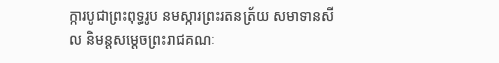ក្ការបូជាព្រះពុទ្ធរូប នមស្ការព្រះរតនត្រ័យ សមាទានសីល និមន្តសម្តេចព្រះរាជគណៈ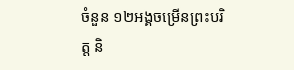ចំនួន ១២អង្គចម្រើនព្រះបរិត្ត និ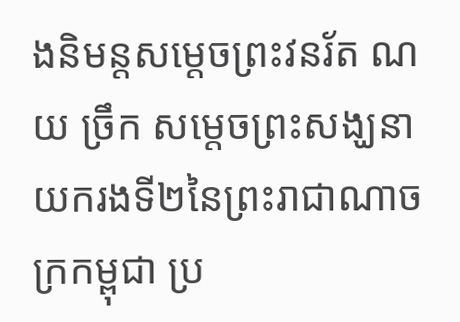ងនិមន្តសម្តេចព្រះវនរ័ត ណយ ច្រឹក សម្តេចព្រះសង្ឃនាយករងទី២នៃព្រះរាជាណាចក្រកម្ពុជា ប្រ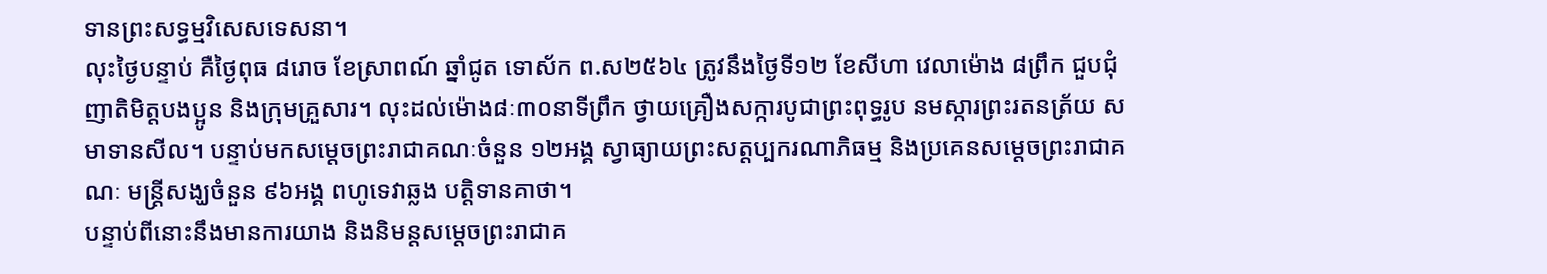ទានព្រះសទ្ធម្មវិសេសទេសនា។
លុះថ្ងៃបន្ទាប់ គឺថ្ងៃពុធ ៨រោច ខែស្រាពណ៍ ឆ្នាំជូត ទោស័ក ព.ស២៥៦៤ ត្រូវនឹងថ្ងៃទី១២ ខែសីហា វេលាម៉ោង ៨ព្រឹក ជួបជុំញាតិមិត្តបងប្អូន និងក្រុមគ្រួសារ។ លុះដល់ម៉ោង៨ៈ៣០នាទីព្រឹក ថ្វាយគ្រឿងសក្ការបូជាព្រះពុទ្ធរូប នមស្ការព្រះរតនត្រ័យ សមាទានសីល។ បន្ទាប់មកសម្តេចព្រះរាជាគណៈចំនួន ១២អង្គ ស្វាធ្យាយព្រះសត្តប្បករណាភិធម្ម និងប្រគេនសម្តេចព្រះរាជាគណៈ មន្ត្រីសង្ឃចំនួន ៩៦អង្គ ពហូទេវាឆ្លង បត្តិទានគាថា។
បន្ទាប់ពីនោះនឹងមានការយាង និងនិមន្តសម្តេចព្រះរាជាគ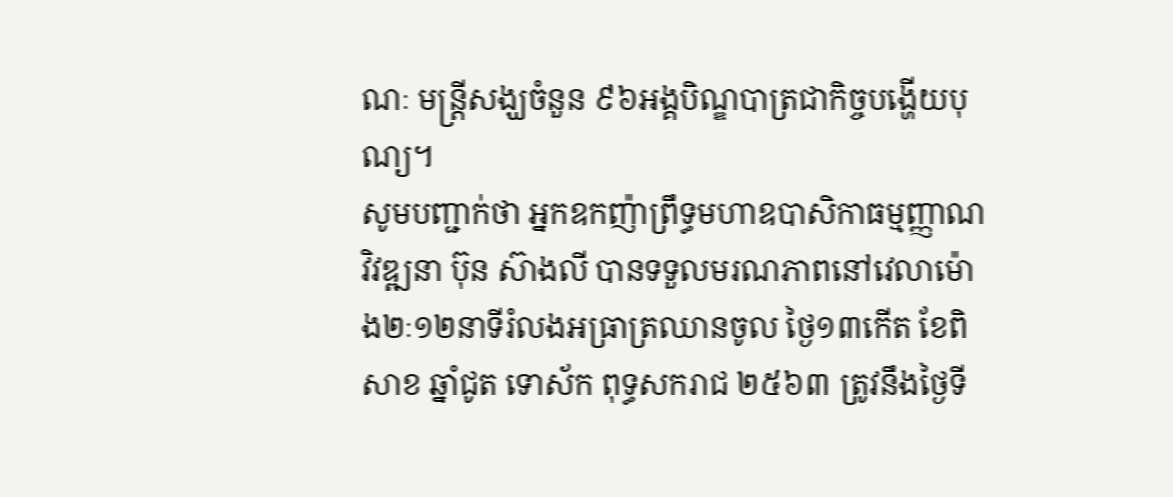ណៈ មន្ត្រីសង្ឃចំនួន ៩៦អង្គបិណ្ឌបាត្រជាកិច្ចបង្ហើយបុណ្យ។
សូមបញ្ជាក់ថា អ្នកឧកញ៉ាព្រឹទ្ធមហាឧបាសិកាធម្មញ្ញាណវិវឌ្ឍនា ប៊ុន ស៊ាងលី បានទទួលមរណភាពនៅវេលាម៉ោង២ៈ១២នាទីរំលងអធ្រាត្រឈានចូល ថ្ងៃ១៣កើត ខែពិសាខ ឆ្នាំជូត ទោស័ក ពុទ្ធសករាជ ២៥៦៣ ត្រូវនឹងថ្ងៃទី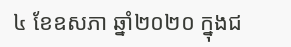៤ ខែឧសភា ឆ្នាំ២០២០ ក្នុងជ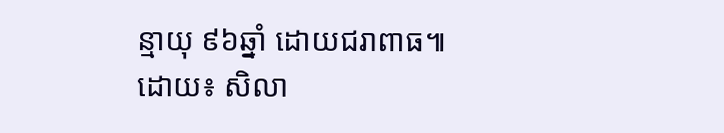ន្មាយុ ៩៦ឆ្នាំ ដោយជរាពាធ៕
ដោយ៖ សិលា